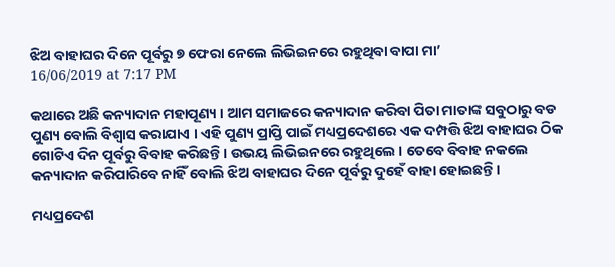ଝିଅ ବାହାଘର ଦିନେ ପୂର୍ବରୁ ୭ ଫେରା ନେଲେ ଲିଭିଇନରେ ରହୁଥିବା ବାପା ମା’
16/06/2019 at 7:17 PM

କଥାରେ ଅଛି କନ୍ୟାଦାନ ମହାପୂଣ୍ୟ । ଆମ ସମାଜରେ କନ୍ୟାଦାନ କରିବା ପିତା ମାତାଙ୍କ ସବୁଠାରୁ ବଡ ପୁଣ୍ୟ ବୋଲି ବିଶ୍ୱାସ କରାଯାଏ । ଏହି ପୁଣ୍ୟ ପ୍ରାପ୍ତି ପାଇଁ ମଧ୍ୟପ୍ରଦେଶରେ ଏକ ଦମ୍ପତ୍ତି ଝିଅ ବାହାଘର ଠିକ ଗୋଟିଏ ଦିନ ପୂର୍ବରୁ ବିବାହ କରିଛନ୍ତି । ଉଭୟ ଲିଭିଇନରେ ରହୁଥିଲେ । ତେବେ ବିବାହ ନକଲେ କନ୍ୟାଦାନ କରିପାରିବେ ନାହିଁ ବୋଲି ଝିଅ ବାହାଘର ଦିନେ ପୂର୍ବରୁ ଦୁହେଁ ବାହା ହୋଇଛନ୍ତି ।

ମଧ୍ୟପ୍ରଦେଶ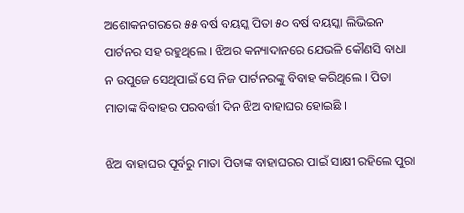ଅଶୋକନଗରରେ ୫୫ ବର୍ଷ ବୟସ୍କ ପିତା ୫୦ ବର୍ଷ ବୟସ୍କା ଲିଭିଇନ ପାର୍ଟନର ସହ ରହୁଥିଲେ । ଝିଅର କନ୍ୟାଦାନରେ ଯେଭଳି କୌଣସି ବାଧା ନ ଉପୁଜେ ସେଥିପାଇଁ ସେ ନିଜ ପାର୍ଟନରଙ୍କୁ ବିବାହ କରିଥିଲେ । ପିତା ମାତାଙ୍କ ବିବାହର ପରବର୍ତ୍ତୀ ଦିନ ଝିଅ ବାହାଘର ହୋଇଛି ।

ଝିଅ ବାହାଘର ପୂର୍ବରୁ ମାତା ପିତାଙ୍କ ବାହାଘରର ପାଇଁ ସାକ୍ଷୀ ରହିଲେ ପୁରା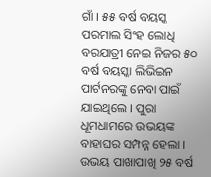ଗାଁ । ୫୫ ବର୍ଷ ବୟସ୍କ ପରମାଲ ସିଂହ ଲୋଧି ବରଯାତ୍ରୀ ନେଇ ନିଜର ୫୦ ବର୍ଷ ବୟସ୍କା ଲିଭିଇନ ପାର୍ଟନରଙ୍କୁ ନେବା ପାଇଁ ଯାଇଥିଲେ । ପୁରା ଧୂମଧାମରେ ଉଭୟଙ୍କ ବାହାଘର ସମ୍ପନ୍ନ ହେଲା । ଉଭୟ ପାଖାପାଖି ୨୫ ବର୍ଷ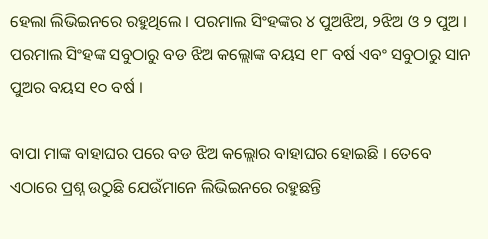ହେଲା ଲିଭିଇନରେ ରହୁଥିଲେ । ପରମାଲ ସିଂହଙ୍କର ୪ ପୁଅଝିଅ, ୨ଝିଅ ଓ ୨ ପୁଅ । ପରମାଲ ସିଂହଙ୍କ ସବୁଠାରୁ ବଡ ଝିଅ କଲ୍ଲୋଙ୍କ ବୟସ ୧୮ ବର୍ଷ ଏବଂ ସବୁଠାରୁ ସାନ ପୁଅର ବୟସ ୧୦ ବର୍ଷ ।

ବାପା ମାଙ୍କ ବାହାଘର ପରେ ବଡ ଝିଅ କଲ୍ଲୋର ବାହାଘର ହୋଇଛି । ତେବେ ଏଠାରେ ପ୍ରଶ୍ନ ଉଠୁଛି ଯେଉଁମାନେ ଲିଭିଇନରେ ରହୁଛନ୍ତି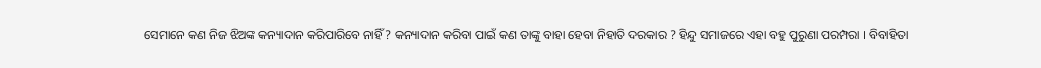ସେମାନେ କଣ ନିଜ ଝିଅଙ୍କ କନ୍ୟାଦାନ କରିପାରିବେ ନାହିଁ ? କନ୍ୟାଦାନ କରିବା ପାଇଁ କଣ ତାଙ୍କୁ ବାହା ହେବା ନିହାତି ଦରକାର ? ହିନ୍ଦୁ ସମାଜରେ ଏହା ବହୁ ପୁରୁଣା ପରମ୍ପରା । ବିବାହିତା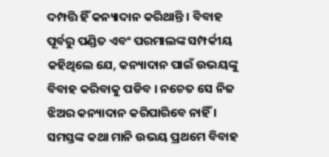ଦମ୍ପତ୍ତି ହିଁ କନ୍ୟାଦାନ କରିଥାନ୍ତି । ବିବାହ ପୂର୍ବରୁ ପଣ୍ଡିତ ଏବଂ ପରମାଲଙ୍କ ସମ୍ପର୍କୀୟ କହିଥିଲେ ଯେ, କନ୍ୟାଦାନ ପାଇଁ ଉଭୟଙ୍କୁ ବିବାହ କରିବାକୁ ପଡିବ । ନଚେତ ସେ ନିଜ ଝିଅର କନ୍ୟାଦାନ କରିପାରିବେ ନାହିଁ । ସମସ୍ତଙ୍କ କଥା ମାନି ଉଭୟ ପ୍ରଥମେ ବିବାହ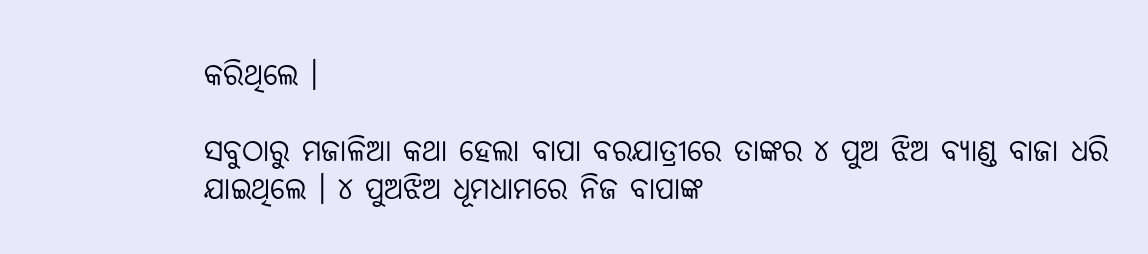କରିଥିଲେ ।

ସବୁଠାରୁ ମଜାଳିଆ କଥା ହେଲା ବାପା ବରଯାତ୍ରୀରେ ତାଙ୍କର ୪ ପୁଅ ଝିଅ ବ୍ୟାଣ୍ଡ ବାଜା ଧରି ଯାଇଥିଲେ । ୪ ପୁଅଝିଅ ଧୂମଧାମରେ ନିଜ ବାପାଙ୍କ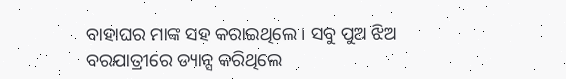ବାହାଘର ମାଙ୍କ ସହ କରାଇଥିଲେ । ସବୁ ପୁଅ ଝିଅ ବରଯାତ୍ରୀରେ ଡ୍ୟାନ୍ସ କରିଥିଲେ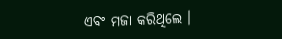ଏବଂ ମଜା କରିଥିଲେ ।